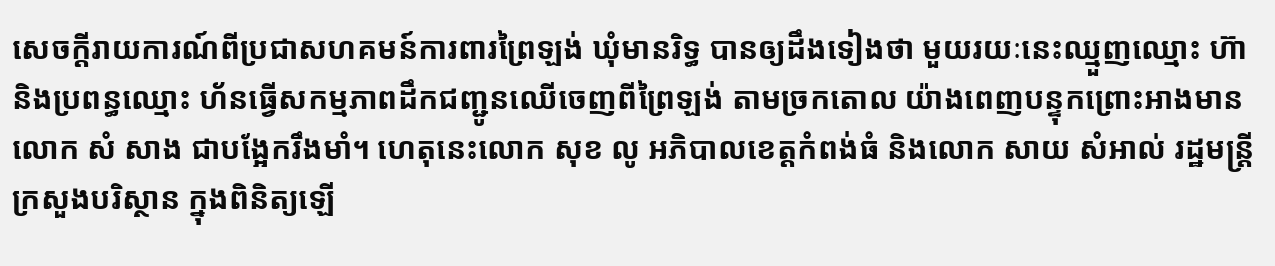សេចក្តីរាយការណ៍ពីប្រជាសហគមន៍ការពារព្រៃឡង់ ឃុំមានរិទ្ធ បានឲ្យដឹងទៀងថា មួយរយៈនេះឈ្មួញឈ្មោះ ហ៊ា និងប្រពន្ធឈ្មោះ ហ័នធ្វើសកម្មភាពដឹកជញ្ជូនឈើចេញពីព្រៃឡង់ តាមច្រកតោល យ៉ាងពេញបន្ទុកព្រោះអាងមានលោក សំ សាង ជាបង្អែករឹងមាំ។ ហេតុនេះលោក សុខ លូ អភិបាលខេត្តកំពង់ធំ និងលោក សាយ សំអាល់ រដ្ឋមន្ត្រីក្រសួងបរិស្ថាន ក្នុងពិនិត្យឡើ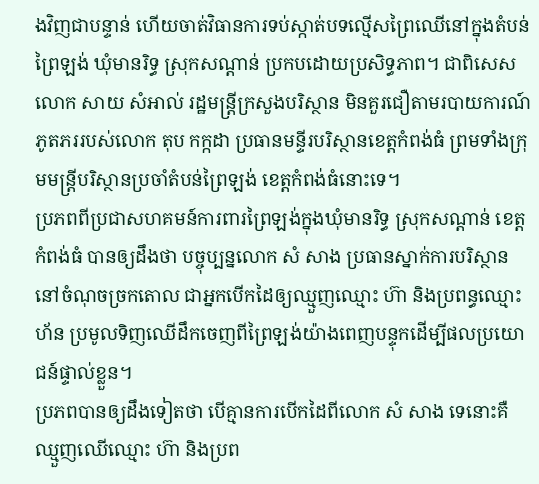ងវិញជាបន្ទាន់ ហើយចាត់វិធានការទប់ស្កាត់បទល្មើសព្រៃឈើនៅក្នុងតំបន់ព្រៃឡង់ ឃុំមានរិទ្ធ ស្រុកសណ្តាន់ ប្រកបដោយប្រសិទ្ធភាព។ ជាពិសេសលោក សាយ សំអាល់ រដ្ឋមន្ត្រីក្រសួងបរិស្ថាន មិនគួរជឿតាមរបាយការណ៍ភូតភររបស់លោក តុប កក្កដា ប្រធានមន្ទីរបរិស្ថានខេត្តកំពង់ធំ ព្រមទាំងក្រុមមន្ត្រីបរិស្ថានប្រចាំតំបន់ព្រៃឡង់ ខេត្តកំពង់ធំនោះទេ។
ប្រភពពីប្រជាសហគមន៍ការពារព្រៃឡង់ក្នុងឃុំមានរិទ្ធ ស្រុកសណ្តាន់ ខេត្តកំពង់ធំ បានឲ្យដឹងថា បច្ចុប្បន្នលោក សំ សាង ប្រធានស្នាក់ការបរិស្ថាននៅចំណុចច្រកតោល ជាអ្នកបើកដៃឲ្យឈ្មួញឈ្មោះ ហ៊ា និងប្រពន្ធឈ្មោះ ហ័ន ប្រមូលទិញឈើដឹកចេញពីព្រៃឡង់យ៉ាងពេញបន្ទុកដើម្បីផលប្រយោជន៍ផ្ទាល់ខ្លួន។
ប្រភពបានឲ្យដឹងទៀតថា បើគ្មានការបើកដៃពីលោក សំ សាង ទេនោះគឺឈ្មួញឈើឈ្មោះ ហ៊ា និងប្រព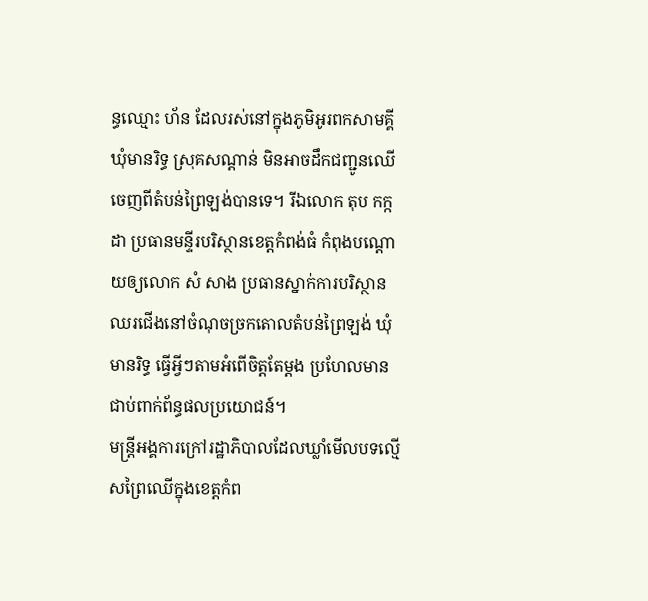ន្ធឈ្មោះ ហ័ន ដែលរស់នៅក្នុងភូមិអូរពកសាមគ្គី ឃុំមានរិទ្ធ ស្រុគសណ្តាន់ មិនអាចដឹកជញ្ជូនឈើចេញពីតំបន់ព្រៃឡង់បានទេ។ រីឯលោក តុប កក្កដា ប្រធានមន្ទីរបរិស្ថានខេត្តកំពង់ធំ កំពុងបណ្តោយឲ្យលោក សំ សាង ប្រធានស្នាក់ការបរិស្ថានឈរជើងនៅចំណុចច្រកតោលតំបន់ព្រៃឡង់ ឃុំមានរិទ្ធ ធ្វើអ្វីៗតាមអំពើចិត្តតែម្តង ប្រហែលមានជាប់ពាក់ព័ន្ធផលប្រយោជន៍។
មន្ត្រីអង្គការក្រៅរដ្ឋាភិបាលដែលឃ្លាំមើលបទល្មើសព្រៃឈើក្នុងខេត្តកំព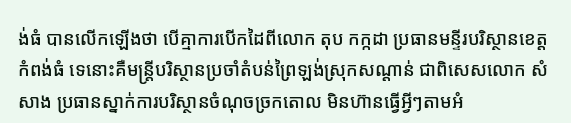ង់ធំ បានលើកឡើងថា បើគ្មាការបើកដៃពីលោក តុប កក្កដា ប្រធានមន្ទីរបរិស្ថានខេត្តកំពង់ធំ ទេនោះគឺមន្ត្រីបរិស្ថានប្រចាំតំបន់ព្រៃឡង់ស្រុកសណ្តាន់ ជាពិសេសលោក សំ សាង ប្រធានស្នាក់ការបរិស្ថានចំណុចច្រកតោល មិនហ៊ានធ្វើអ្វីៗតាមអំ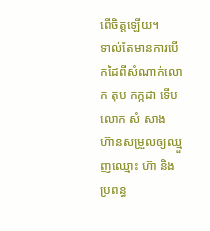ពើចិត្តឡើយ។
ទាល់តែមានការបើកដៃពីសំណាក់លោក តុប កក្កដា ទើបលោក សំ សាង ហ៊ានសម្រួលឲ្យឈ្មួញឈ្មោះ ហ៊ា និងប្រពន្ធ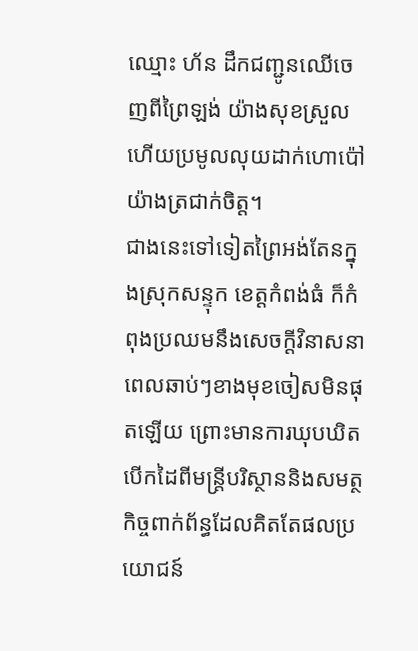ឈ្មោះ ហ័ន ដឹកជញ្ជូនឈើចេញពីព្រៃឡង់ យ៉ាងសុខស្រួលហើយប្រមូលលុយដាក់ហោប៉ៅយ៉ាងត្រជាក់ចិត្ត។
ជាងនេះទៅទៀតព្រៃអង់តែនក្នុងស្រុកសន្ទុក ខេត្តកំពង់ធំ ក៏កំពុងប្រឈមនឹងសេចក្តីវិនាសនាពេលឆាប់ៗខាងមុខចៀសមិនផុតឡើយ ព្រោះមានការឃុបឃិតបើកដៃពីមន្ត្រីបរិស្ថាននិងសមត្ថកិច្ចពាក់ព័ន្ធដែលគិតតែផលប្រយោជន៍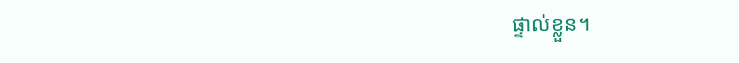ផ្ទាល់ខ្លួន។